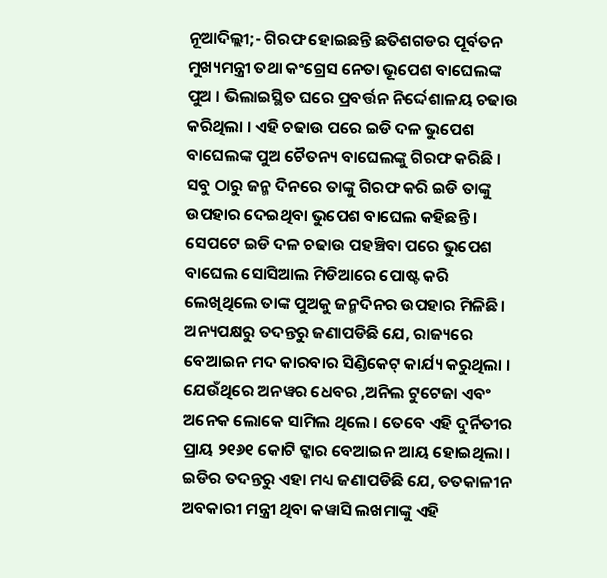ନୂଆଦିଲ୍ଲୀ;- ଗିରଫ ହୋଇଛନ୍ତି ଛତିଶଗଡର ପୂର୍ବତନ ମୁଖ୍ୟମନ୍ତ୍ରୀ ତଥା କଂଗ୍ରେସ ନେତା ଭୂପେଶ ବାଘେଲଙ୍କ ପୁଅ । ଭିଲାଇସ୍ଥିତ ଘରେ ପ୍ରବର୍ତ୍ତନ ନିର୍ଦ୍ଦେଶାଳୟ ଚଢାଉ କରିଥିଲା । ଏହି ଚଢାଉ ପରେ ଇଡି ଦଳ ଭୁପେଶ ବାଘେଲଙ୍କ ପୁଅ ଚୈତନ୍ୟ ବାଘେଲଙ୍କୁ ଗିରଫ କରିଛି । ସବୁ ଠାରୁ ଜନ୍ମ ଦିନରେ ତାଙ୍କୁ ଗିରଫ କରି ଇଡି ତାଙ୍କୁ ଉପହାର ଦେଇଥିବା ଭୁପେଶ ବାଘେଲ କହିଛନ୍ତି ।
ସେପଟେ ଇଡି ଦଳ ଚଢାଉ ପହଞ୍ଚିବା ପରେ ଭୁପେଶ ବାଘେଲ ସୋସିଆଲ ମିଡିଆରେ ପୋଷ୍ଟ କରି ଲେଖିଥିଲେ ତାଙ୍କ ପୁଅକୁ ଜନ୍ମଦିନର ଉପହାର ମିଳିଛି । ଅନ୍ୟପକ୍ଷରୁ ତଦନ୍ତରୁ ଜଣାପଡିଛି ଯେ, ରାଜ୍ୟରେ ବେଆଇନ ମଦ କାରବାର ସିଣ୍ଡିକେଟ୍ କାର୍ଯ୍ୟ କରୁଥିଲା ।
ଯେଉଁଥିରେ ଅନୱର ଧେବର ,ଅନିଲ ଟୁଟେଜା ଏବଂ ଅନେକ ଲୋକେ ସାମିଲ ଥିଲେ । ତେବେ ଏହି ଦୁର୍ନିତୀର ପ୍ରାୟ ୨୧୬୧ କୋଟି ଟ୍କାର ବେଆଇନ ଆୟ ହୋଇଥିଲା । ଇଡିର ତଦନ୍ତରୁ ଏହା ମଧ୍ୟ ଜଣାପଡିଛି ଯେ, ତତକାଳୀନ ଅବକାରୀ ମନ୍ତ୍ରୀ ଥିବା କୱାସି ଲଖମାଙ୍କୁ ଏହି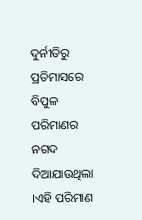ଦୁର୍ନୀତିରୁ ପ୍ରତିମାସରେ ବିପୁଳ ପରିମାଣର ନଗଦ ଦିଆଯାଉଥିଲା ।ଏହି ପରିମାଣ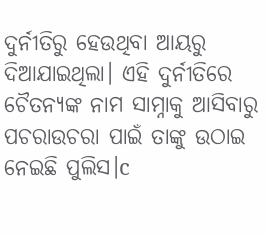ଦୁର୍ନୀତିରୁ ହେଉଥିବା ଆୟରୁ ଦିଆଯାଇଥିଲା। ଏହି ଦୁର୍ନୀତିରେ ଚୈତନ୍ୟଙ୍କ ନାମ ସାମ୍ନାକୁ ଆସିବାରୁ ପଚରାଉଚରା ପାଇଁ ତାଙ୍କୁ ଉଠାଇ ନେଇଛି ପୁଲିସ।c